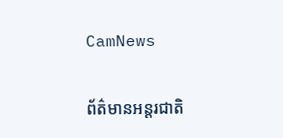CamNews

ព័ត៌មានអន្តរជាតិ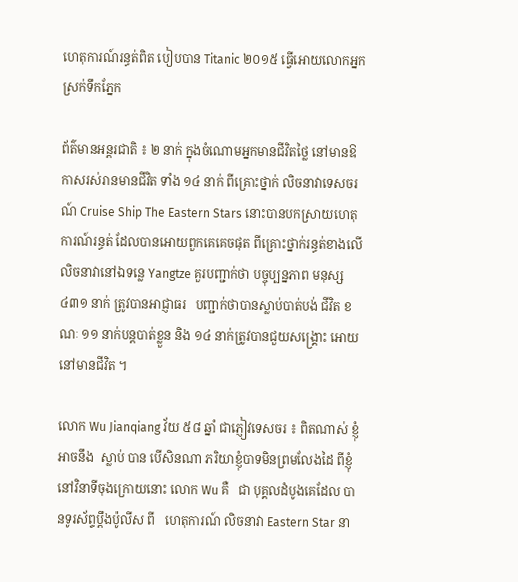ហេតុការណ៍រន្ធត់ពិត បៀបបាន Titanic ២០១៥ ធ្វើអោយលោកអ្នក ស្រក់ទឹកភ្នែក

ព័ត៌មានអន្តរជាតិ ៖ ២ នាក់ ក្នុងចំណោមអ្នកមានជីវិតថ្លៃ នៅមានឱកាសរស់រានមានជីវិត ទាំង ១៤ នាក់ ពីគ្រោះថ្នាក់ លិចនាវាទេសចរណ៍ Cruise Ship The Eastern Stars នោះបានបកស្រាយហេតុ ការណ៍រន្ធត់ ដែលបានអោយពួកគេគេចផុត ពីគ្រោះថ្នាក់រន្ធត់ខាងលើ លិចនាវានៅឯទន្លេ Yangtze គួរបញ្ជាក់ថា បច្ចុប្បន្នភាព មនុស្ស ៤៣១ នាក់ ត្រូវបានអាជ្ញាធរ   បញ្ជាក់ថាបានស្លាប់បាត់បង់ ជីវិត ខណៈ ១១ នាក់បន្តបាត់ខ្លួន និង ១៤ នាក់ត្រូវបានជួយសង្គ្រោះ អោយនៅមានជីវិត ។

លោក Wu Jianqiang វ័យ ៥៨ ឆ្នាំ ជាភ្ញៀវទេសចរ ៖ ពិតណាស់ ខ្ញុំអាចនឹង  ស្លាប់ បាន បើសិនណា ភរិយាខ្ញុំបាទមិនព្រមលែងដៃ ពីខ្ញុំ នៅវិនាទីចុងក្រោយនោះ លោក Wu គឺ   ជា បុគ្គលដំបូងគេដែល បានទូរស័ព្ទប្តឹងប៉ូលីស ពី   ហេតុការណ៍ លិចនាវា Eastern Star នា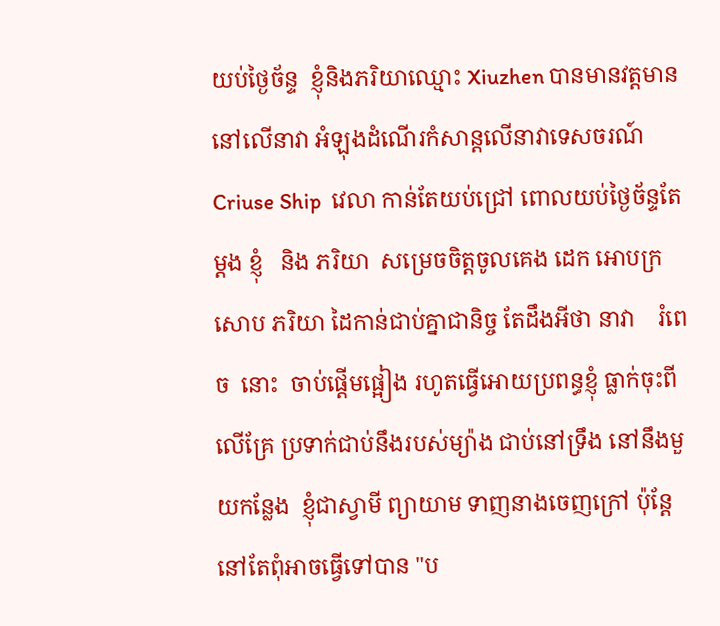យប់ថ្ងៃច័ន្ទ  ខ្ញុំនិងភរិយាឈ្មោះ Xiuzhen បានមានវត្តមាននៅលើនាវា អំឡុងដំណើរកំសាន្តលើនាវាទេសចរណ៍Criuse Ship  វេលា កាន់តែយប់ជ្រៅ ពោលយប់ថ្ងៃច័ន្ទតែម្តង ខ្ញុំ   និង ភរិយា  សម្រេចចិត្តចូលគេង ដេក អោបក្រសោប ភរិយា ដៃកាន់ជាប់គ្នាជានិច្ច តែដឹងអីថា នាវា    រំពេច  នោះ  ចាប់ផ្តើមផ្អៀង រហូតធ្វើអោយប្រពន្ធខ្ញុំ ធ្លាក់ចុះពីលើគ្រែ ប្រទាក់ជាប់នឹងរបស់ម្យ៉ាង ជាប់នៅទ្រឹង នៅនឹងមួយកន្លែង  ខ្ញុំជាស្វាមី ព្យាយាម ទាញនាងចេញក្រៅ ប៉ុន្តែនៅតែពុំអាចធ្វើទៅបាន "ប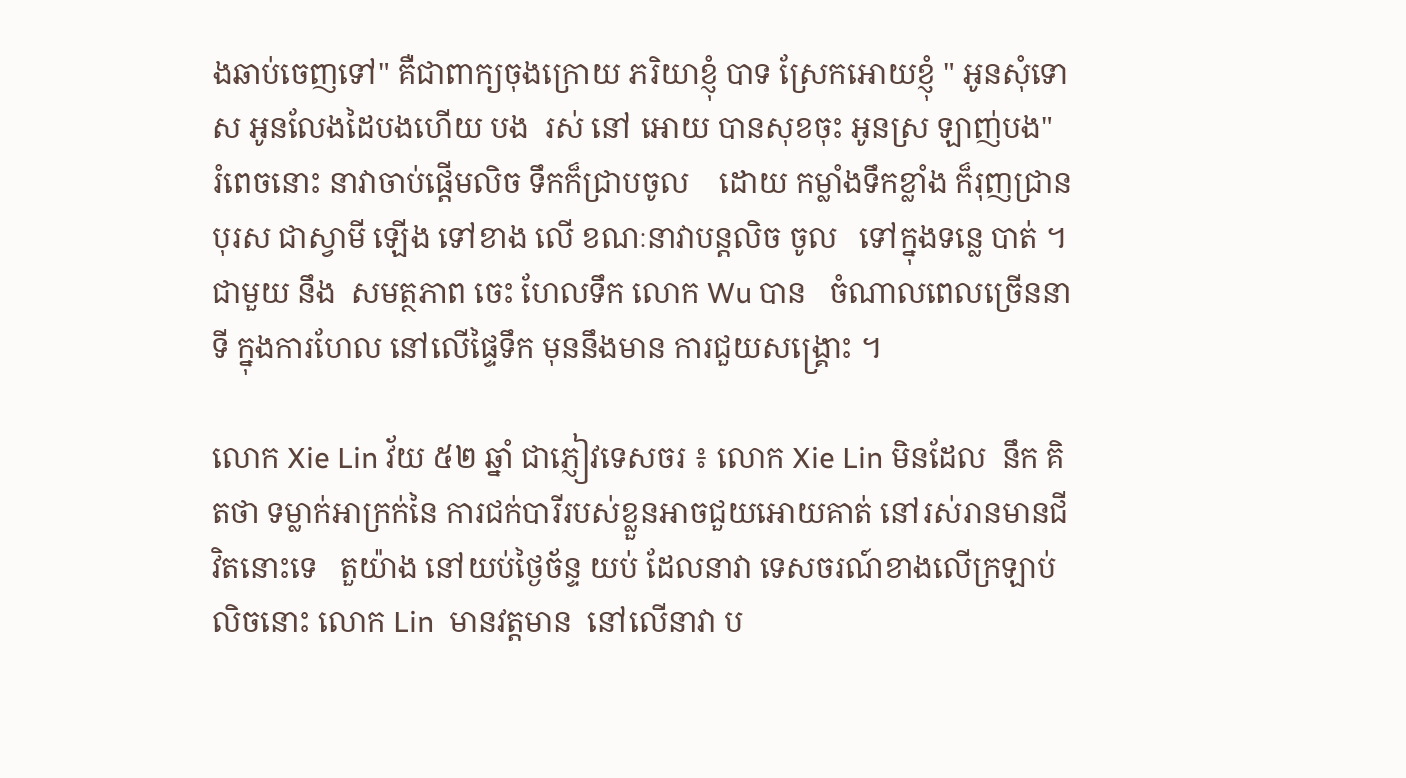ងឆាប់ចេញទៅ" គឺជាពាក្យចុងក្រោយ ភរិយាខ្ញុំ បាទ ស្រែកអោយខ្ញុំ " អូនសុំទោស អូនលែងដៃបងហើយ បង  រស់ នៅ អោយ បានសុខចុះ អូនស្រ ឡាញ់បង"  រំពេចនោះ នាវាចាប់ផ្តើមលិច ទឹកក៏ជ្រាបចូល    ដោយ កម្លាំងទឹកខ្លាំង ក៏រុញជ្រានបុរស ជាស្វាមី ឡើង ទៅខាង លើ ខណៈនាវាបន្តលិច ចូល   ទៅក្នុងទន្លេ បាត់ ។ជាមួយ នឹង  សមត្ថភាព ចេះ ហែលទឹក លោក Wu បាន   ចំណាលពេលច្រើននាទី ក្នុងការហែល នៅលើផ្ទៃទឹក មុននឹងមាន ការជួយសង្គ្រោះ ។

លោក Xie Lin វ័យ ៥២ ឆ្នាំ ជាភ្ញៀវទេសចរ ៖ លោក Xie Lin មិនដែល  នឹក គិតថា ទម្លាក់អាក្រក់នៃ ការជក់បារីរបស់ខ្លួនអាចជួយអោយគាត់ នៅរស់រានមានជីវិតនោះទេ   តួយ៉ាង នៅយប់ថ្ងៃច័ន្ទ យប់ ដែលនាវា ទេសចរណ៍ខាងលើក្រឡាប់លិចនោះ លោក Lin  មានវត្តមាន  នៅលើនាវា ប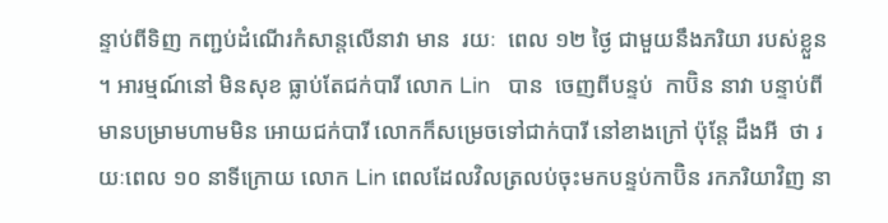ន្ទាប់ពីទិញ កញ្ជប់ដំណើរកំសាន្តលើនាវា មាន  រយៈ  ពេល ១២ ថ្ងៃ ជាមួយនឹងភរិយា របស់ខ្លួន ។ អារម្មណ៍នៅ មិនសុខ ធ្លាប់តែជក់បារី លោក Lin   បាន  ចេញពីបន្ទប់  កាប៊ិន នាវា បន្ទាប់ពីមានបម្រាមហាមមិន អោយជក់បារី លោកក៏សម្រេចទៅជាក់បារី នៅខាងក្រៅ ប៉ុន្តែ ដឹងអី  ថា រយៈពេល ១០ នាទីក្រោយ លោក Lin ពេលដែលវិលត្រលប់ចុះមកបន្ទប់កាប៊ិន រកភរិយាវិញ នា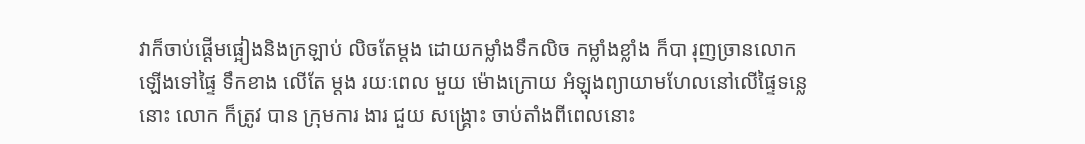វាក៏ចាប់ផ្តើមផ្អៀងនិងក្រឡាប់ លិចតែម្តង ដោយកម្លាំងទឹកលិច កម្លាំងខ្លាំង ក៏បា រុញច្រានលោកឡើងទៅផ្ទៃ ទឹកខាង លើតែ ម្តង រយៈពេល មួយ ម៉ោងក្រោយ អំឡុងព្យាយាមហែលនៅលើផ្ទៃទន្លេនោះ លោក ក៏ត្រូវ បាន ក្រុមការ ងារ ជួយ សង្គ្រោះ ចាប់តាំងពីពេលនោះ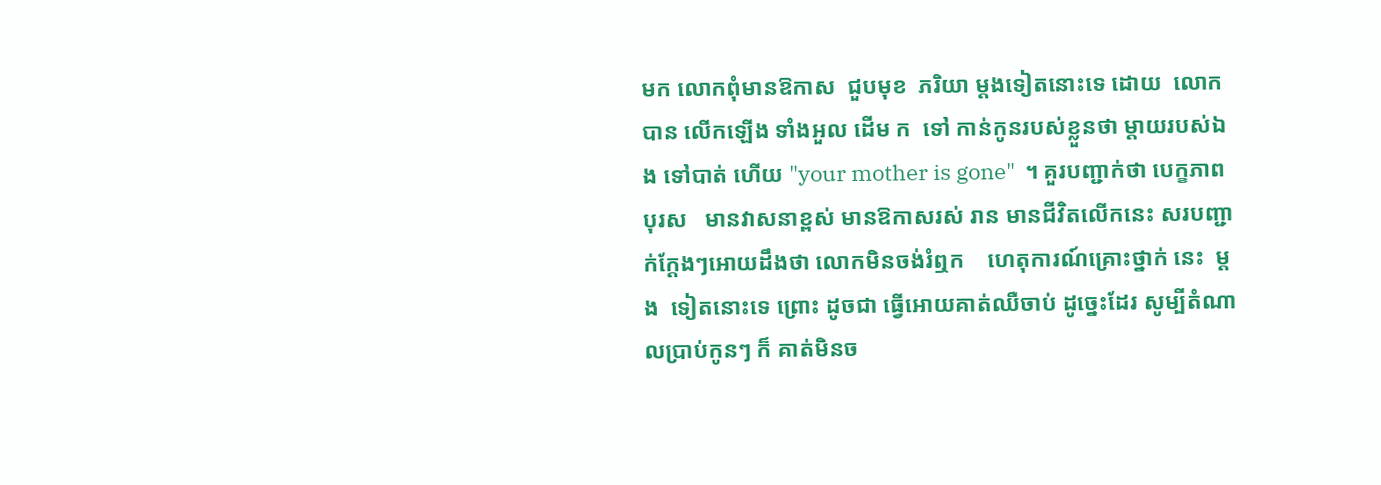មក លោកពុំមានឱកាស  ជួបមុខ  ភរិយា ម្តងទៀតនោះទេ ដោយ  លោកបាន លើកឡើង ទាំងអួល ដើម ក  ទៅ កាន់កូនរបស់ខ្លួនថា ម្តាយរបស់ឯង ទៅបាត់ ហើយ "your mother is gone"  ។ គួរបញ្ជាក់ថា បេក្ខភាព  បុរស   មានវាសនាខ្ពស់ មានឱកាសរស់ រាន មានជីវិតលើកនេះ សរបញ្ជាក់ក្តែងៗអោយដឹងថា លោកមិនចង់រំឮក    ហេតុការណ៍គ្រោះថ្នាក់ នេះ  ម្តង  ទៀតនោះទេ ព្រោះ ដូចជា ធ្វើអោយគាត់ឈឺចាប់ ដូច្នេះដែរ សូម្បីតំណាលប្រាប់កូនៗ ក៏ គាត់មិនច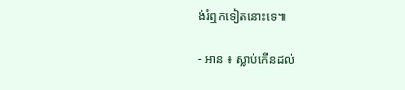ង់រំឮកទៀតនោះទេ៕

- អាន ៖ ស្លាប់កើនដល់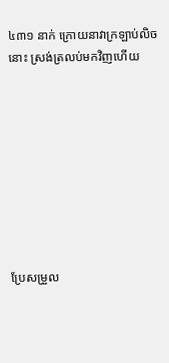៤៣១ នាក់ ក្រោយនាវាក្រឡាប់លិចនោះ ស្រង់ត្រលប់មកវិញហើយ









ប្រែសម្រួល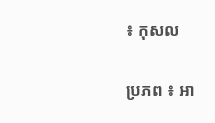៖ កុសល

ប្រភព ៖ អា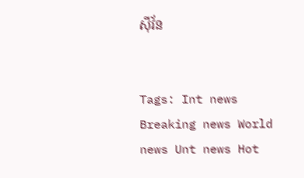ស៊ីវ័ន


Tags: Int news Breaking news World news Unt news Hot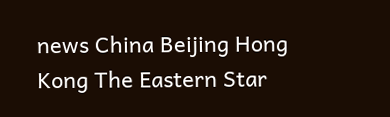news China Beijing Hong Kong The Eastern Star